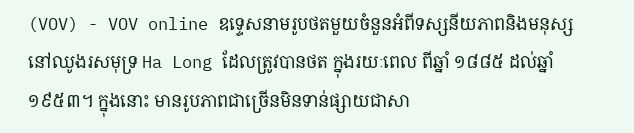(VOV) - VOV online ឧទ្ទេសនាមរូបថតមួយចំនួនអំពីទស្សនីយភាពនិងមនុស្ស
នៅឈូងរសមុទ្រ Ha Long ដែលត្រូវបានថត ក្នុងរយៈពេល ពីឆ្នាំ ១៨៨៥ ដល់ឆ្នាំ
១៩៥៣។ ក្នុងនោះ មានរូបភាពជាច្រើនមិនទាន់ផ្សាយជាសា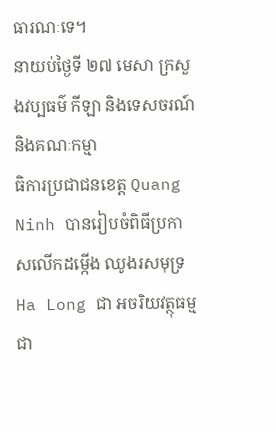ធារណៈទេ។
នាយប់ថ្ងៃទី ២៧ មេសា ក្រសួងវប្បធម៌ កីឡា និងទេសចរណ៍ និងគណៈកម្មា
ធិការប្រជាជនខេត្ត Quang Ninh បានរៀបចំពិធីប្រកាសលើកដម្កើង ឈូងរសមុទ្រ
Ha Long ជា អចរិយវត្ថុធម្មជា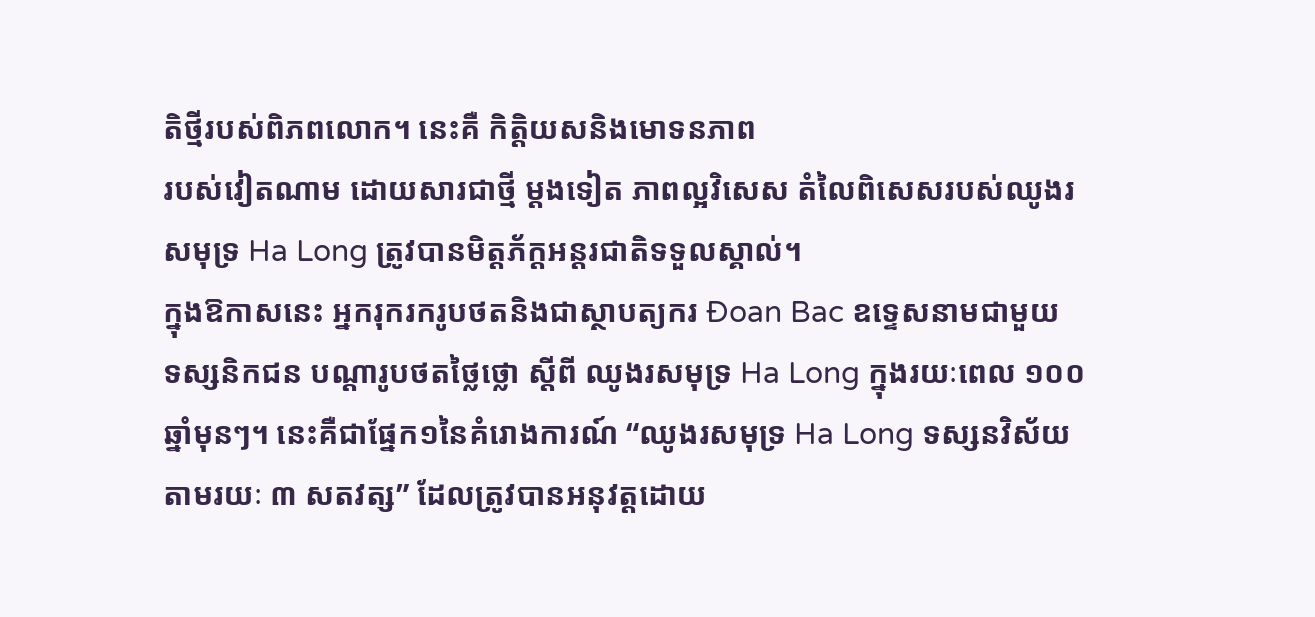តិថ្មីរបស់ពិភពលោក។ នេះគឺ កិត្តិយសនិងមោទនភាព
របស់វៀតណាម ដោយសារជាថ្មី ម្តងទៀត ភាពល្អវិសេស តំលៃពិសេសរបស់ឈូងរ
សមុទ្រ Ha Long ត្រូវបានមិត្តភ័ក្តអន្តរជាតិទទួលស្គាល់។
ក្នុងឱកាសនេះ អ្នករុករករូបថតនិងជាស្ថាបត្យករ Đoan Bac ឧទ្ទេសនាមជាមួយ
ទស្សនិកជន បណ្ដារូបថតថ្លៃថ្លោ ស្តីពី ឈូងរសមុទ្រ Ha Long ក្នុងរយៈពេល ១០០
ឆ្នាំមុនៗ។ នេះគឺជាផ្នែក១នៃគំរោងការណ៍ “ឈូងរសមុទ្រ Ha Long ទស្សនវិស័យ
តាមរយៈ ៣ សតវត្ស” ដែលត្រូវបានអនុវត្តដោយ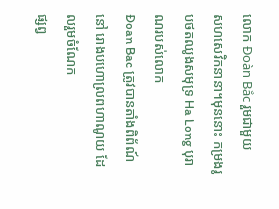លោក Đoàn Bắc រួមជាមួយ
សហសេវិកនានា។មុននោះ កម្រងរូបថតឈូងសមុទ្រ Ha Long បុរាណរបស់លោក
Đoan Bac ត្រូវបានតាំងពិព័ណ៍ នៅ រោងបហោល្រពហាណូយ ដែលរួមចំណែក
ផ្សព្វ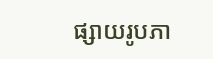ផ្សាយរូបភា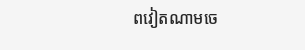ពវៀតណាមចេ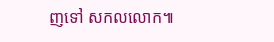ញទៅ សកលលោក៕